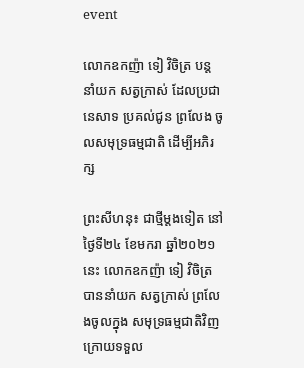event

លោកឧកញ៉ា ទៀ វិចិត្រ បន្តនាំយក សត្វក្រាស់ ដែលប្រជានេសាទ ប្រគល់ជូន ព្រលែង ចូលសមុទ្រធម្មជាតិ ដើម្បីអភិរក្ស

ព្រះសីហនុ៖ ជាថ្មីម្តងទៀត នៅថ្ងៃទី២៤ ខែមករា ឆ្នាំ២០២១នេះ លោកឧកញ៉ា ទៀ វិចិត្រ បាននាំយក សត្វក្រាស់ ព្រលែងចូលក្នុង សមុទ្រធម្មជាតិវិញ ក្រោយទទួល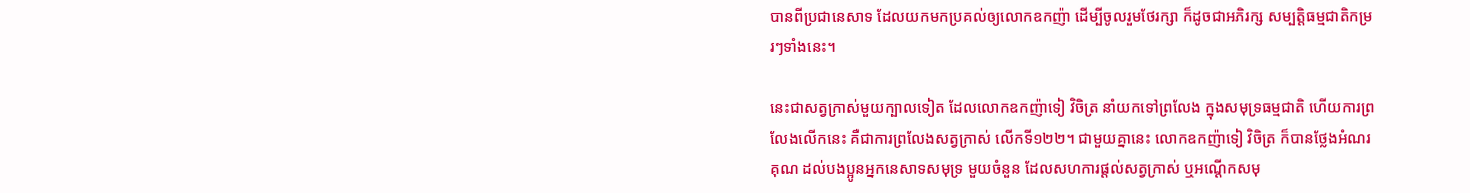បានពីប្រជានេសាទ ដែលយកមកប្រគល់ឲ្យលោកឧកញ៉ា ដើម្បីចូលរួមថែរក្សា ក៏ដូចជាអភិរក្ស សម្បត្តិធម្មជាតិកម្ររៗទាំងនេះ។

នេះជាសត្វក្រាស់មួយក្បាលទៀត ដែលលោកឧកញ៉ាទៀ វិចិត្រ នាំយកទៅព្រលែង ក្នុងសមុទ្រធម្មជាតិ ហើយការព្រលែងលើកនេះ គឺជាការព្រលែងសត្វក្រាស់ លើកទី១២២។ ជាមួយគ្នានេះ លោកឧកញ៉ាទៀ វិចិត្រ ក៏បានថ្លែងអំណរគុណ ដល់បងប្អូនអ្នកនេសាទសមុទ្រ មួយចំនួន ដែលសហការផ្តល់សត្វក្រាស់ ឬអណ្តើកសមុ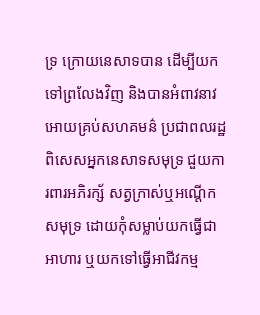ទ្រ ក្រោយនេសាទបាន ដើម្បីយកទៅព្រលែងវិញ និងបានអំពាវនាវ អោយគ្រប់សហគមន៌ ប្រជាពលរដ្ឋ ពិសេសអ្នកនេសាទសមុទ្រ ជួយការពារអភិរក្ស័ សត្វក្រាស់ឬអណ្តើកសមុទ្រ ដោយកុំសម្លាប់យកធ្វើជាអាហារ ឬយកទៅធ្វើអាជីវកម្ម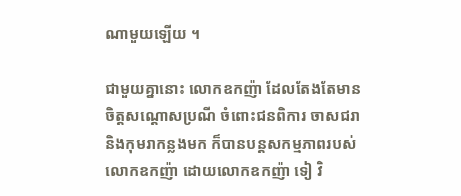ណាមួយឡើយ ។

ជាមួយគ្នានោះ លោកឧកញ៉ា ដែលតែងតែមានចិត្តសណ្តោសប្រណី ចំពោះជនពិការ ចាសជរា និងកុមរាកន្លងមក ក៏បានបន្តសកម្មភាពរបស់លោកឧកញ៉ា ដោយលោកឧកញ៉ា ទៀ វិ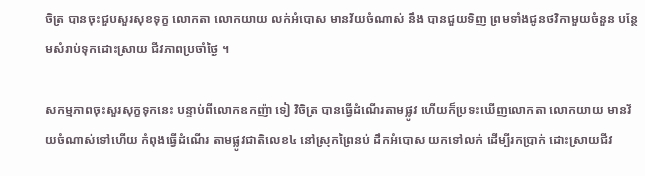ចិត្រ បានចុះជួបសួរសុខទុក្ខ លោកតា លោកយាយ លក់អំបោស មានវ័យចំណាស់ នឹង បានជួយទិញ ព្រមទាំងជូនថវិកាមួយចំនួន បន្ថែមសំរាប់ទុកដោះស្រាយ ជីវភាពប្រចាំថ្ងៃ ។

សកម្មភាពចុះសួរសុក្ខទុកនេះ បន្ទាប់ពីលោកឧកញ៉ា ទៀ វិចិត្រ បានធ្វើដំណើរតាមផ្លូវ ហើយក៏ប្រទះឃើញលោកតា លោកយាយ មានវ័យចំណាស់ទៅហើយ កំពុងធ្វើដំណើរ តាមផ្លូវជាតិលេខ៤ នៅស្រុកព្រៃនប់ ដឹកអំបោស យកទៅលក់ ដើម្បីរកប្រាក់ ដោះស្រាយជីវ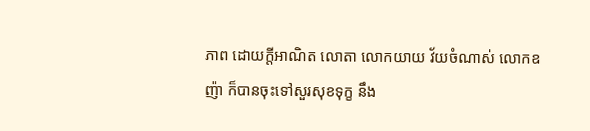ភាព ដោយក្តីអាណិត លោតា លោកយាយ វ័យចំណាស់ លោកឧញ៉ា ក៏បានចុះទៅសួរសុខទុក្ខ នឹង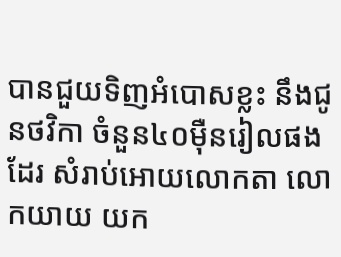បានជួយទិញអំបោសខ្លះ នឹងជូនថវិកា ចំនួន៤០ម៉ឺនរៀលផងដែរ សំរាប់អោយលោកតា លោកយាយ យក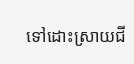ទៅដោះស្រាយជី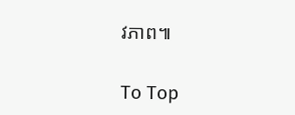វភាព៕

To Top